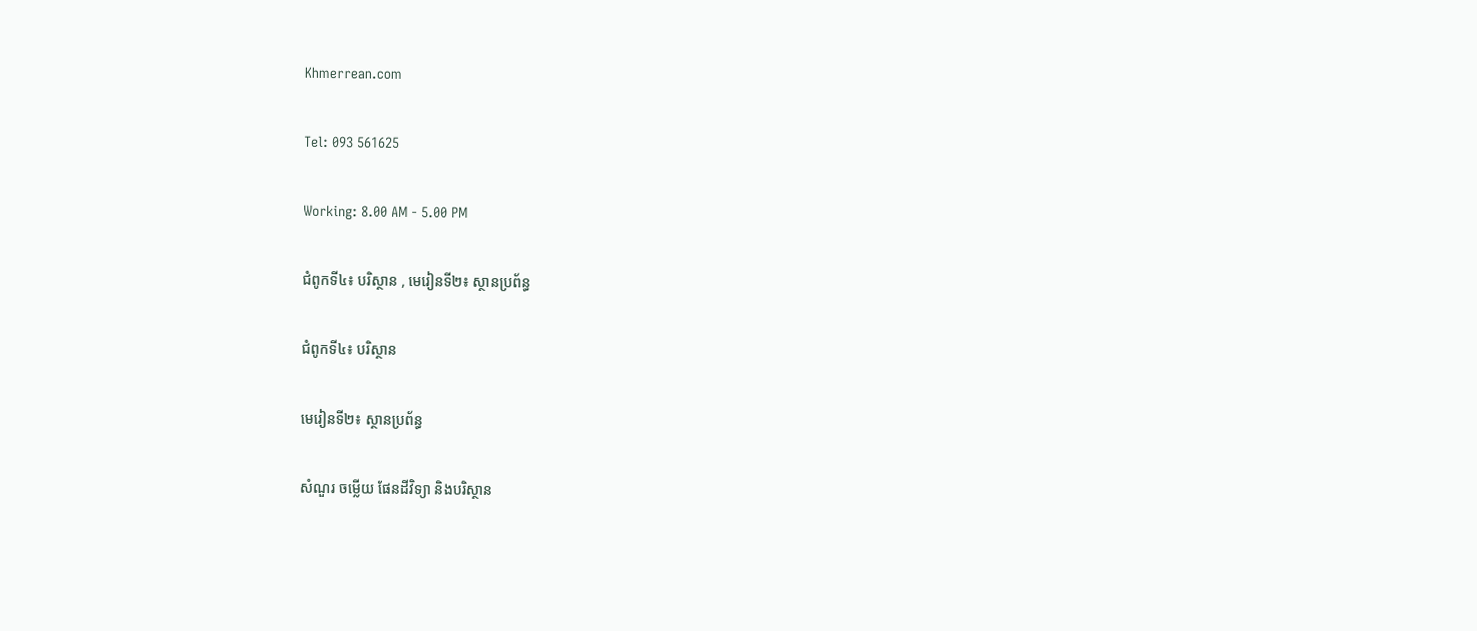Khmerrean.com

Tel: 093 561625

Working: 8.00 AM - 5.00 PM

ជំពូកទី៤៖ បរិស្ថាន , មេរៀនទី២៖ ស្ថានប្រព័ន្ធ

ជំពូកទី៤៖ បរិស្ថាន

មេរៀនទី២៖ ស្ថានប្រព័ន្ធ

សំណួរ ចម្លើយ ផែនដីវិទ្យា និងបរិស្ថាន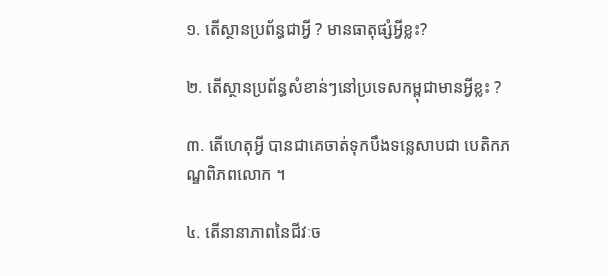១. តើស្ថានប្រព័ន្ធជាអ្វី ? មានធាតុផ្សំអ្វីខ្លះ?

២. តើស្ថានប្រព័ន្ធសំខាន់ៗនៅប្រទេសកម្ពុជាមានអ្វីខ្លះ ?

៣. តើហេតុអ្វី បានជាគេចាត់ទុកបឹងទន្លេសាបជា បេតិកភណ្ឌពិភពលោក ។

៤. តើនានាភាពនៃជីវៈច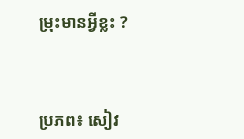ម្រុះមានអ្វីខ្លះ ?



ប្រភព៖ សៀវ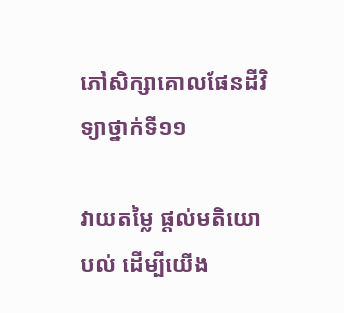ភៅសិក្សាគោលផែនដីវិទ្យាថ្នាក់ទី១១

វាយតម្លៃ ផ្តល់មតិយោបល់ ដើម្បីយើង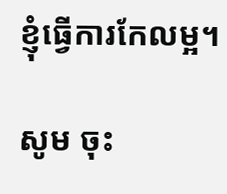ខ្ញុំធ្វើការកែលម្អ។

សូម ចុះ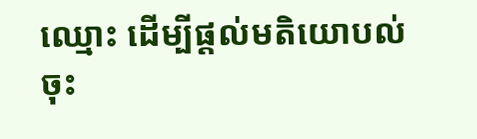ឈ្មោះ ដើម្បីផ្តល់មតិយោបល់
ចុះ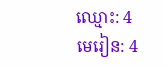ឈ្មោះ: 4
មេរៀន: 4